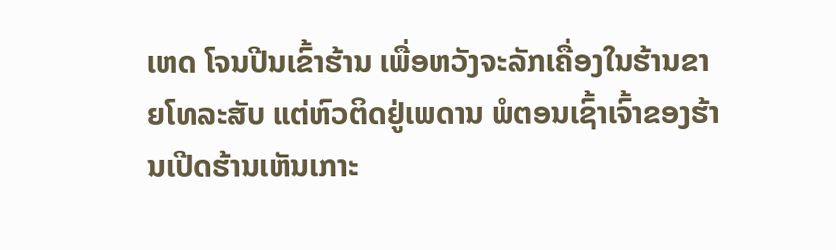ເຫດ ໂຈນປີນເຂົ້າຮ້ານ ເພື່ອຫວັງຈະລັກເຄື່ອງໃນຮ້ານຂາຍໂທລະສັບ ແຕ່ຫົວຕິດຢູ່ເພດານ ພໍຕອນເຊົ້າເຈົ້າຂອງຮ້ານເປີດຮ້ານເຫັນເກາະ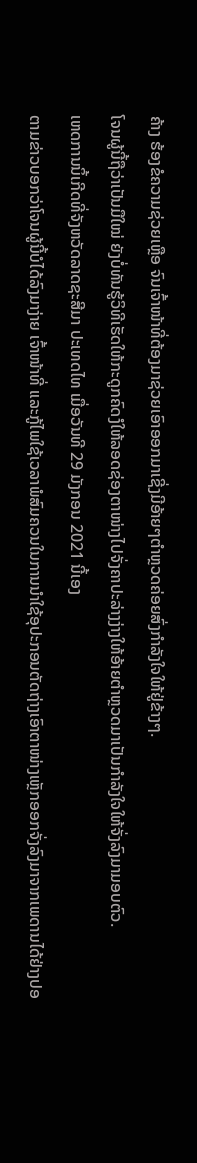ຄ້າງ ຮ້ອງຂໍຄວາມຊ່ວຍເຫຼືອ ຈົນເຈົ້າໜ້າທີ່ຕ້ອງມາຊ່ວຍເອົາອອກມາເຊີ່ງມີອ້າຍໆຕໍາຫຼວດຄ່ອຍສົ່ງກຳລັງໃຈໃຫ້ຢູ່ຂ້າງໆ.
ໂຈນຜູ້ນີ້ຖືວ່າເປັນມືໃໝ່ ຍັງບໍ່ທັນຮູ້ວິທີເຮັດໃຫ້ກະດູກຄົດງໍໃຫ້ລອດຊ່ອງຕາໜ່າງໄປຈັ່ງຄາປະລ່າງງ່າງໃຫ້ອ້າຍຕຳຫຼວດມາເປັນກຳລັງໃຈໃຫ້ຈັ່ງລົງມາມອບຕົວ.
ເຫດການນິ້ເກີດທີ່ຈັງຫວັດລາດຊະສີມາ ປະເທດໄທ ເມື່ອວັນທີ 29 ມັງກອນ 2021 ນີ້ເອງ
ຕາມຂ່າວບອກວ່າໂຈນຜູ້ນີ້ບໍໄດ້ລົງມາງ່າຍ ເຈົ້າໜ້າທີ່ ແລະກູ້ໄພໃຊ້ເວລາພໍສົມຄວນໃນການນຳໃຊ້ອຸປະກອນຕັດຖ່າງເອົາຕາໜ່າງເຫຼັກອອກຈັ່ງລົງມາຈາກເພດານໄດ້ຢ່າງປອ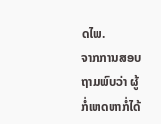ດໄພ.
ຈາກການສອບຖາມພົບວ່າ ຜູ້ກໍ່ເຫດຫາກໍ່ໄດ້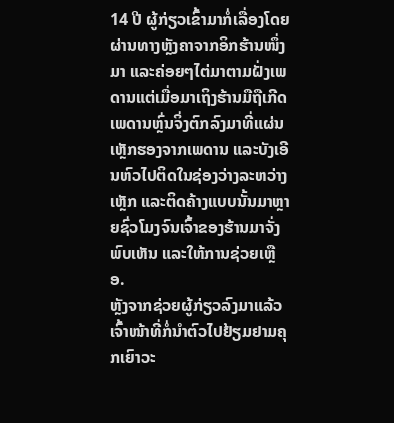14 ປີ ຜູ້ກ່ຽວເຂົ້າມາກໍ່ເລື່ອງໂດຍຜ່ານທາງຫຼັງຄາຈາກອິກຮ້ານໜຶ່ງມາ ແລະຄ່ອຍໆໄຕ່ມາຕາມຝັ່ງເພດານແຕ່ເມື່ອມາເຖິງຮ້ານມືຖືເກີດເພດານຫຼົ່ນຈິ່ງຕົກລົງມາທີ່ແຜ່ນເຫຼັກຮອງຈາກເພດານ ແລະບັງເອີນຫົວໄປຕິດໃນຊ່ອງວ່າງລະຫວ່າງເຫຼັກ ແລະຕິດຄ້າງແບບນັ້ນມາຫຼາຍຊົ່ວໂມງຈົນເຈົ້າຂອງຮ້ານມາຈັ່ງພົບເຫັນ ແລະໃຫ້ການຊ່ວຍເຫຼືອ.
ຫຼັງຈາກຊ່ວຍຜູ້ກ່ຽວລົງມາແລ້ວເຈົ້າໜ້າທີ່ກໍ່ນຳຕົວໄປຢ້ຽມຢາມຄຸກເຍົາວະ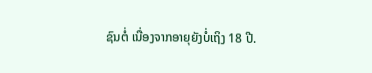ຊົນຕໍ່ ເນື່ອງຈາກອາຍຸຍັງບໍ່ເຖິງ 18 ປີ.